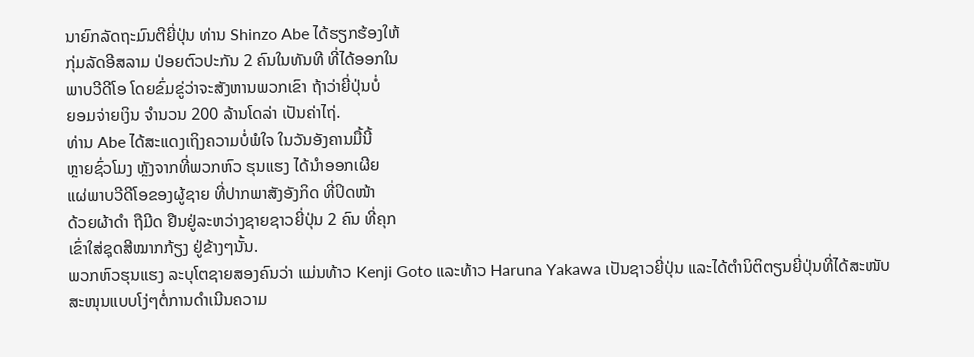ນາຍົກລັດຖະມົນຕີຍີ່ປຸ່ນ ທ່ານ Shinzo Abe ໄດ້ຮຽກຮ້ອງໃຫ້
ກຸ່ມລັດອີສລາມ ປ່ອຍຕົວປະກັນ 2 ຄົນໃນທັນທີ ທີ່ໄດ້ອອກໃນ
ພາບວີດີໂອ ໂດຍຂົ່ມຂູ່ວ່າຈະສັງຫານພວກເຂົາ ຖ້າວ່າຍີ່ປຸ່ນບໍ່
ຍອມຈ່າຍເງິນ ຈຳນວນ 200 ລ້ານໂດລ່າ ເປັນຄ່າໄຖ່.
ທ່ານ Abe ໄດ້ສະແດງເຖິງຄວາມບໍ່ພໍໃຈ ໃນວັນອັງຄານມື້ນີ້
ຫຼາຍຊົ່ວໂມງ ຫຼັງຈາກທີ່ພວກຫົວ ຮຸນແຮງ ໄດ້ນຳອອກເຜີຍ
ແຜ່ພາບວີດີໂອຂອງຜູ້ຊາຍ ທີ່ປາກພາສັງອັງກິດ ທີ່ປິດໜ້າ
ດ້ວຍຜ້າດຳ ຖືມີດ ຢືນຢູ່ລະຫວ່າງຊາຍຊາວຍີ່ປຸ່ນ 2 ຄົນ ທີ່ຄຸກ
ເຂົ່າໃສ່ຊຸດສີໝາກກ້ຽງ ຢູ່ຂ້າງໆນັ້ນ.
ພວກຫົວຮຸນແຮງ ລະບຸໂຕຊາຍສອງຄົນວ່າ ແມ່ນທ້າວ Kenji Goto ແລະທ້າວ Haruna Yakawa ເປັນຊາວຍີ່ປຸ່ນ ແລະໄດ້ຕຳນິຕິຕຽນຍີ່ປຸ່ນທີ່ໄດ້ສະໜັບສະໜຸນແບບໂງ່ໆຕໍ່ການດຳເນີນຄວາມ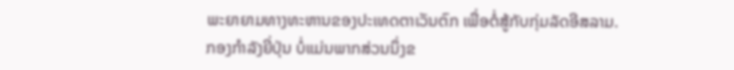ພະຍາຍາມທາງທະຫານຂອງປະເທດຕາເວັນຕົກ ເພື່ອຕໍ່ສູ້ກັບກຸ່ມລັດອີສລາມ.
ກອງກຳລັງຍີ່ປຸ່ນ ບໍ່ແມ່ນພາກສ່ວນນຶ່ງຂ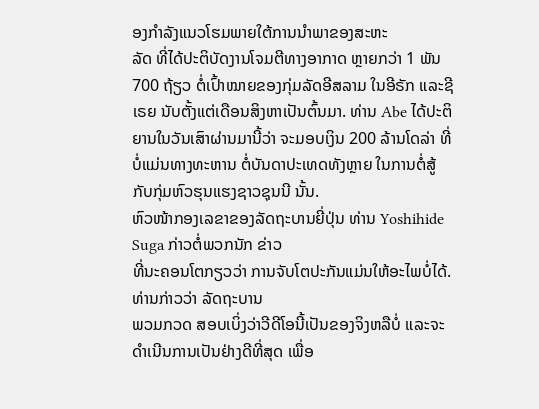ອງກຳລັງແນວໂຮມພາຍໃຕ້ການນຳພາຂອງສະຫະ
ລັດ ທີ່ໄດ້ປະຕິບັດງານໂຈມຕີທາງອາກາດ ຫຼາຍກວ່າ 1 ພັນ 700 ຖ້ຽວ ຕໍ່ເປົ້າໝາຍຂອງກຸ່ມລັດອີສລາມ ໃນອີຣັກ ແລະຊີເຣຍ ນັບຕັ້ງແຕ່ເດືອນສິງຫາເປັນຕົ້ນມາ. ທ່ານ Abe ໄດ້ປະຕິ
ຍານໃນວັນເສົາຜ່ານມານີ້ວ່າ ຈະມອບເງິນ 200 ລ້ານໂດລ່າ ທີ່ບໍ່ແມ່ນທາງທະຫານ ຕໍ່ບັນດາປະເທດທັງຫຼາຍ ໃນການຕໍ່ສູ້ກັບກຸ່ມຫົວຮຸນແຮງຊາວຊຸນນີ ນັ້ນ.
ຫົວໜ້າກອງເລຂາຂອງລັດຖະບານຍີ່ປຸ່ນ ທ່ານ Yoshihide Suga ກ່າວຕໍ່ພວກນັກ ຂ່າວ
ທີ່ນະຄອນໂຕກຽວວ່າ ການຈັບໂຕປະກັນແມ່ນໃຫ້ອະໄພບໍ່ໄດ້. ທ່ານກ່າວວ່າ ລັດຖະບານ
ພວມກວດ ສອບເບິ່ງວ່າວີດີໂອນີ້ເປັນຂອງຈິງຫລືບໍ່ ແລະຈະດຳເນີນການເປັນຢ່າງດີທີ່ສຸດ ເພື່ອ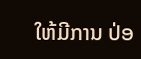ໃຫ້ມີການ ປ່ອ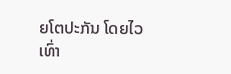ຍໂຕປະກັນ ໂດຍໄວເທົ່າ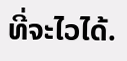ທີ່ຈະໄວໄດ້.